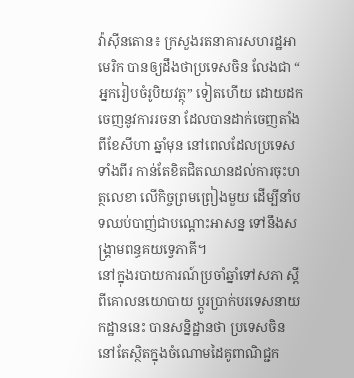វ៉ាស៊ីនតោន៖ ក្រសួងរតនាគារសហរដ្ឋអាមេរិក បានឲ្យដឹងថាប្រទេសចិន លែងជា “ អ្នករៀបចំរូបិយវត្ថុ” ទៀតហើយ ដោយដកចេញនូវការរចនា ដែលបានដាក់ចេញតាំងពីខែសីហា ឆ្នាំមុន នៅពេលដែលប្រទេសទាំងពីរ កាន់តែខិតជិតឈានដល់ការចុះហត្ថលេខា លើកិច្ចព្រមព្រៀងមួយ ដើម្បីនាំបទឈប់បាញ់ជាបណ្តោះអាសន្ន ទៅនឹងសង្គ្រាមពន្ធគយទ្វេភាគី។
នៅក្នុងរបាយការណ៍ប្រចាំឆ្នាំទៅសភា ស្តីពីគោលនយោបាយ ប្តូរប្រាក់បរទេសនាយកដ្ឋាននេះ បានសន្និដ្ឋានថា ប្រទេសចិន នៅតែស្ថិតក្នុងចំណោមដៃគូពាណិជ្ជក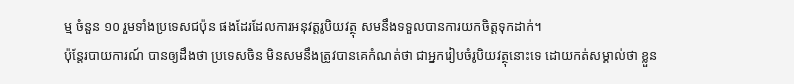ម្ម ចំនួន ១០ រួមទាំងប្រទេសជប៉ុន ផងដែរដែលការអនុវត្តរូបិយវត្ថុ សមនឹងទទួលបានការយកចិត្តទុកដាក់។
ប៉ុន្តែរបាយការណ៍ បានឲ្យដឹងថា ប្រទេសចិន មិនសមនឹងត្រូវបានគេកំណត់ថា ជាអ្នករៀបចំរូបិយវត្ថុនោះទេ ដោយកត់សម្គាល់ថា ខ្លួន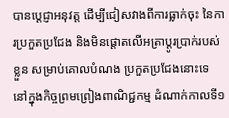បានប្តេជ្ញាអនុវត្ត ដើម្បីជៀសវាងពីការធ្លាក់ចុះ នៃការប្រកួតប្រជែង និងមិនផ្តោតលើអត្រាប្តូរប្រាក់របស់ខ្លួន សម្រាប់គោលបំណង ប្រកួតប្រជែងនោះទេ នៅក្នុងកិច្ចព្រមព្រៀងពាណិជ្ជកម្ម ដំណាក់កាលទី១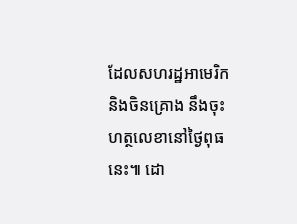ដែលសហរដ្ឋអាមេរិក និងចិនគ្រោង នឹងចុះហត្ថលេខានៅថ្ងៃពុធនេះ៕ ដោ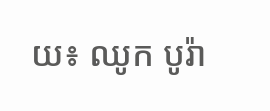យ៖ ឈូក បូរ៉ា